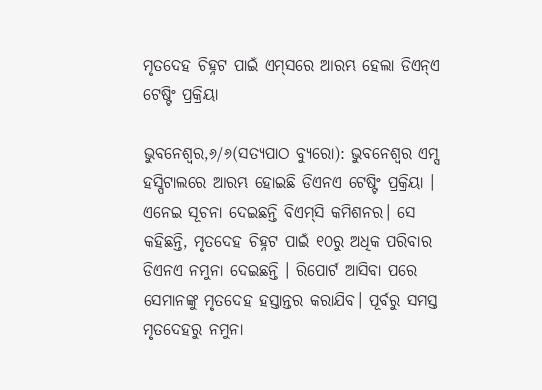ମୃତଦେହ ଚିହ୍ନଟ ପାଇଁ ଏମ୍‌ସରେ ଆରମ୍ଭ ହେଲା ଡିଏନ୍‌ଏ ଟେଷ୍ଟିଂ ପ୍ରକ୍ରିୟା

ଭୁବନେଶ୍ୱର,୬/୬(ସତ୍ୟପାଠ ବ୍ୟୁରୋ): ଭୁବନେଶ୍ୱର ଏମ୍ସ ହସ୍ପିଟାଲରେ ଆରମ୍ଭ ହୋଇଛି ଡିଏନଏ ଟେଷ୍ଟିଂ ପ୍ରକ୍ରିୟା । ଏନେଇ ସୂଚନା ଦେଇଛନ୍ତି ବିଏମ୍‌ସି କମିଶନର। ସେ କହିଛନ୍ତି, ମୃତଦେହ ଚିହ୍ନଟ ପାଇଁ ୧୦ରୁ ଅଧିକ ପରିବାର ଡିଏନଏ ନମୁନା ଦେଇଛନ୍ତି । ରିପୋର୍ଟ ଆସିବା ପରେ ସେମାନଙ୍କୁ ମୃତଦେହ ହସ୍ତାନ୍ତର କରାଯିବ। ପୂର୍ବରୁ ସମସ୍ତ ମୃତଦେହରୁ ନମୁନା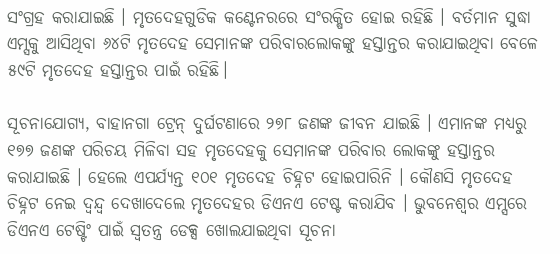ସଂଗ୍ରହ କରାଯାଇଛି । ମୃତଦେହଗୁଡିକ କଣ୍ଟେନରରେ ସଂରକ୍ଷିତ ହୋଇ ରହିଛି । ବର୍ତମାନ ସୁଦ୍ଧା ଏମ୍ସକୁ ଆସିଥିବା ୬୪ଟି ମୃତଦେହ ସେମାନଙ୍କ ପରିବାରଲୋକଙ୍କୁ ହସ୍ତାନ୍ତର କରାଯାଇଥିବା ବେଳେ ୫୯ଟି ମୃତଦେହ ହସ୍ତାନ୍ତର ପାଇଁ ରହିଛି।

ସୂଚନାଯୋଗ୍ୟ, ବାହାନଗା ଟ୍ରେନ୍ ଦୁର୍ଘଟଣାରେ ୨୭୮ ଜଣଙ୍କ ଜୀବନ ଯାଇଛି । ଏମାନଙ୍କ ମଧ୍ୟରୁ ୧୭୭ ଜଣଙ୍କ ପରିଚୟ ମିଳିବା ସହ ମୃତଦେହକୁ ସେମାନଙ୍କ ପରିବାର ଲୋକଙ୍କୁ ହସ୍ତାନ୍ତର କରାଯାଇଛି । ହେଲେ ଏପର୍ଯ୍ୟନ୍ତ ୧୦୧ ମୃତଦେହ ଚିହ୍ନଟ ହୋଇପାରିନି । କୌଣସି ମୃତଦେହ ଚିହ୍ନଟ ନେଇ ଦ୍ୱନ୍ଦ୍ୱ ଦେଖାଦେଲେ ମୃତଦେହର ଡିଏନଏ ଟେଷ୍ଟ କରାଯିବ । ଭୁବନେଶ୍ୱର ଏମ୍ସରେ ଡିଏନଏ ଟେଷ୍ଟିଂ ପାଇଁ ସ୍ୱତନ୍ତ୍ର ଡେକ୍ସ ଖୋଲଯାଇଥିବା ସୂଚନା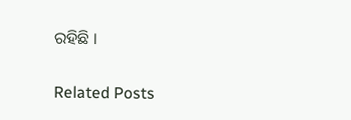ରହିଛି ।

Related Posts